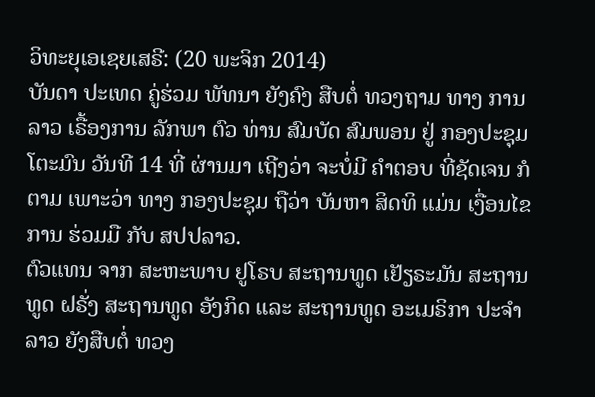ວິທະຍຸເອເຊຍເສຣີ: (20 ພະຈິກ 2014)
ບັນດາ ປະເທດ ຄູ່ຮ່ວມ ພັທນາ ຍັງຄົງ ສືບຕໍ່ ທວງຖາມ ທາງ ການລາວ ເຣື້ອງການ ລັກພາ ຕົວ ທ່ານ ສົມບັດ ສົມພອນ ຢູ່ ກອງປະຊຸມ ໂຕະມົນ ວັນທີ 14 ທີ່ ຜ່ານມາ ເຖີງວ່າ ຈະບໍ່ມີ ຄຳຕອບ ທີ່ຊັດເຈນ ກໍຕາມ ເພາະວ່າ ທາງ ກອງປະຊຸມ ຖືວ່າ ບັນຫາ ສິດທິ ແມ່ນ ເງື່ອນໄຂ ການ ຮ່ວມມື ກັບ ສປປລາວ.
ຕົວແທນ ຈາກ ສະຫະພາບ ຢູໂຣບ ສະຖານທູດ ເຢັຽຣະມັນ ສະຖານທູດ ຝຣັ່ງ ສະຖານທູດ ອັງກິດ ແລະ ສະຖານທູດ ອະເມຣິກາ ປະຈຳລາວ ຍັງສືບຕໍ່ ທວງ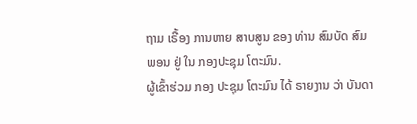ຖາມ ເຣື້ອງ ການຫາຍ ສາບສູນ ຂອງ ທ່ານ ສົມບັດ ສົມພອນ ຢູ່ ໃນ ກອງປະຊຸມ ໂຕະມົນ.
ຜູ້ເຂົ້າຮ່ວມ ກອງ ປະຊຸມ ໂຕະມົນ ໄດ້ ຣາຍງານ ວ່າ ບັນດາ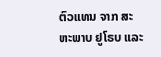ຕົວແທນ ຈາກ ສະຫະພາບ ຢູໂຣບ ແລະ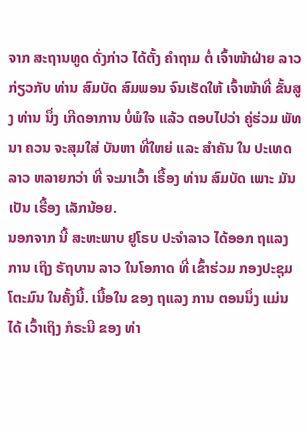ຈາກ ສະຖານທູດ ດັ່ງກ່າວ ໄດ້ຕັ້ງ ຄຳຖາມ ຕໍ່ ເຈົ້າໜ້າຝ່າຍ ລາວ ກ່ຽວກັບ ທ່ານ ສົມບັດ ສົມພອນ ຈົນເຮັດໃຫ້ ເຈົ້າໜ້າທີ່ ຂັ້ນສູງ ທ່ານ ນຶ່ງ ເກີດອາການ ບໍ່ພໍໃຈ ແລ້ວ ຕອບໄປວ່າ ຄູ່ຮ່ວມ ພັທນາ ຄວນ ຈະສຸມໃສ່ ບັນຫາ ທີ່ໃຫຍ່ ແລະ ສໍາຄັນ ໃນ ປະເທດ ລາວ ຫລາຍກວ່າ ທີ່ ຈະມາເວົ້າ ເຣື້ອງ ທ່ານ ສົມບັດ ເພາະ ມັນເປັນ ເຣື້ອງ ເລັກນ້ອຍ.
ນອກຈາກ ນີ້ ສະຫະພາບ ຢູໂຣບ ປະຈຳລາວ ໄດ້ອອກ ຖແລງການ ເຖິງ ຣັຖບານ ລາວ ໃນໂອກາດ ທີ່ ເຂົ້າຮ່ວມ ກອງປະຊຸມ ໂຕະມົນ ໃນຄັ້ງນີ້. ເນື້ອໃນ ຂອງ ຖແລງ ການ ຕອນນຶ່ງ ແມ່ນໄດ້ ເວົ້າເຖິງ ກໍຣະນີ ຂອງ ທ່າ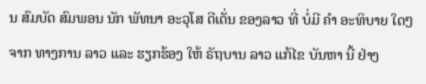ນ ສົມບັດ ສົມພອນ ນັກ ພັທນາ ອະວຸໂສ ດີເດັ່ນ ຂອງລາວ ທີ່ ບໍ່ມີ ຄຳ ອະທິບາຍ ໃດໆ ຈາກ ທາງການ ລາວ ແລະ ຮຽກຮ້ອງ ໃຫ້ ຣັຖບານ ລາວ ແກ້ໄຂ ບັນຫາ ນີ້ ຢ່າງ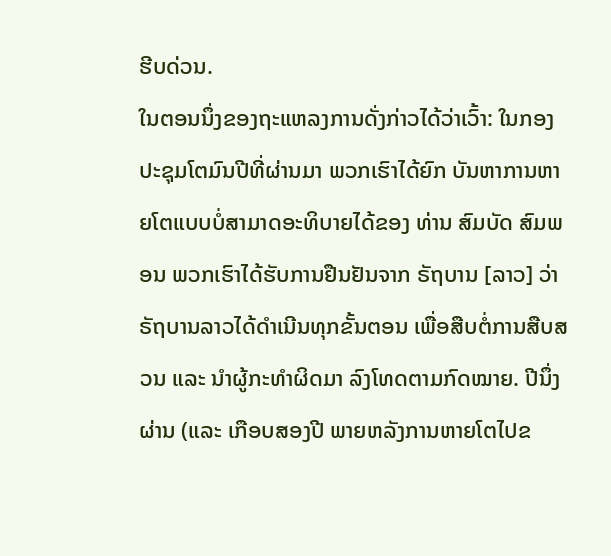ຮີບດ່ວນ.
ໃນຕອນນຶ່ງຂອງຖະແຫລງການດັ່ງກ່າວໄດ້ວ່າເວົ້າ: ໃນກອງປະຊຸມໂຕມົນປີທີ່ຜ່ານມາ ພວກເຮົາໄດ້ຍົກ ບັນຫາການຫາຍໂຕແບບບໍ່ສາມາດອະທິບາຍໄດ້ຂອງ ທ່ານ ສົມບັດ ສົມພອນ ພວກເຮົາໄດ້ຮັບການຢືນຢັນຈາກ ຣັຖບານ [ລາວ] ວ່າ ຣັຖບານລາວໄດ້ດຳເນີນທຸກຂັ້ນຕອນ ເພື່ອສືບຕໍ່ການສືບສວນ ແລະ ນຳຜູ້ກະທຳຜິດມາ ລົງໂທດຕາມກົດໝາຍ. ປີນຶ່ງຜ່ານ (ແລະ ເກືອບສອງປີ ພາຍຫລັງການຫາຍໂຕໄປຂ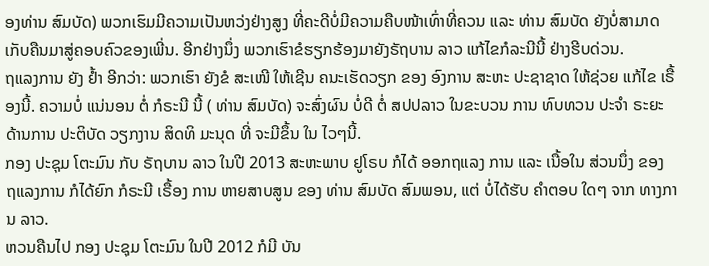ອງທ່ານ ສົມບັດ) ພວກເຮົມມີຄວາມເປັນຫວ່ງຢ່າງສູງ ທີ່ຄະດີບໍ່ມີຄວາມຄືບໜ້າເທົ່າທີ່ຄວນ ແລະ ທ່ານ ສົມບັດ ຍັງບໍ່ສາມາດ ເກັບຄືນມາສູ່ຄອບຄົວຂອງເພີ່ນ. ອີກຢ່າງນຶ່ງ ພວກເຮົາຂໍຮຽກຮ້ອງມາຍັງຣັຖບານ ລາວ ແກ້ໄຂກໍລະນີນີ້ ຢ່າງຮີບດ່ວນ.
ຖແລງການ ຍັງ ຢ້ຳ ອີກວ່າ: ພວກເຮົາ ຍັງຂໍ ສະເໜີ ໃຫ້ເຊີນ ຄນະເຮັດວຽກ ຂອງ ອົງການ ສະຫະ ປະຊາຊາດ ໃຫ້ຊ່ວຍ ແກ້ໄຂ ເຣື້ອງນີ້. ຄວາມບໍ່ ແນ່ນອນ ຕໍ່ ກໍຣະນີ ນີ້ ( ທ່ານ ສົມບັດ) ຈະສົ່ງຜົນ ບໍ່ດີ ຕໍ່ ສປປລາວ ໃນຂະບວນ ການ ທົບທວນ ປະຈຳ ຣະຍະ ດ້ານການ ປະຕິບັດ ວຽກງານ ສິດທິ ມະນຸດ ທີ່ ຈະມີຂຶ້ນ ໃນ ໄວໆນີ້.
ກອງ ປະຊຸມ ໂຕະມົນ ກັບ ຣັຖບານ ລາວ ໃນປີ 2013 ສະຫະພາບ ຢູໂຣບ ກໍໄດ້ ອອກຖແລງ ການ ແລະ ເນື້ອໃນ ສ່ວນນຶ່ງ ຂອງ ຖແລງການ ກໍໄດ້ຍົກ ກໍຣະນີ ເຣື້ອງ ການ ຫາຍສາບສູນ ຂອງ ທ່ານ ສົມບັດ ສົມພອນ, ແຕ່ ບໍ່ໄດ້ຮັບ ຄຳຕອບ ໃດໆ ຈາກ ທາງການ ລາວ.
ຫວນຄືນໄປ ກອງ ປະຊຸມ ໂຕະມົນ ໃນປີ 2012 ກໍມີ ບັນ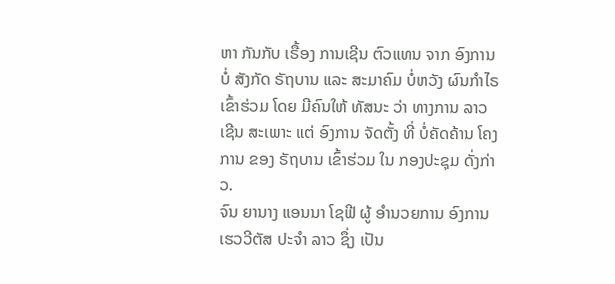ຫາ ກັນກັບ ເຣື້ອງ ການເຊີນ ຕົວແທນ ຈາກ ອົງການ ບໍ່ ສັງກັດ ຣັຖບານ ແລະ ສະມາຄົມ ບໍ່ຫວັງ ຜົນກຳໄຣ ເຂົ້າຮ່ວມ ໂດຍ ມີຄົນໃຫ້ ທັສນະ ວ່າ ທາງການ ລາວ ເຊີນ ສະເພາະ ແຕ່ ອົງການ ຈັດຕັ້ງ ທີ່ ບໍ່ຄັດຄ້ານ ໂຄງການ ຂອງ ຣັຖບານ ເຂົ້າຮ່ວມ ໃນ ກອງປະຊຸມ ດັ່ງກ່າວ.
ຈົນ ຍານາງ ແອນນາ ໂຊຟີ ຜູ້ ອຳນວຍການ ອົງການ ເຮວວີຕັສ ປະຈຳ ລາວ ຊຶ່ງ ເປັນ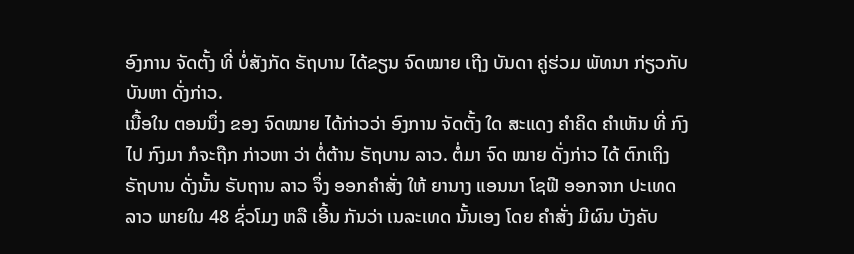ອົງການ ຈັດຕັ້ງ ທີ່ ບໍ່ສັງກັດ ຣັຖບານ ໄດ້ຂຽນ ຈົດໝາຍ ເຖີງ ບັນດາ ຄູ່ຮ່ວມ ພັທນາ ກ່ຽວກັບ ບັນຫາ ດັ່ງກ່າວ.
ເນື້ອໃນ ຕອນນຶ່ງ ຂອງ ຈົດໝາຍ ໄດ້ກ່າວວ່າ ອົງການ ຈັດຕັ້ງ ໃດ ສະແດງ ຄຳຄິດ ຄຳເຫັນ ທີ່ ກົງໄປ ກົງມາ ກໍຈະຖືກ ກ່າວຫາ ວ່າ ຕໍ່ຕ້ານ ຣັຖບານ ລາວ. ຕໍ່ມາ ຈົດ ໝາຍ ດັ່ງກ່າວ ໄດ້ ຕົກເຖິງ ຣັຖບານ ດັ່ງນັ້ນ ຣັບຖານ ລາວ ຈຶ່ງ ອອກຄຳສັ່ງ ໃຫ້ ຍານາງ ແອນນາ ໂຊຟີ ອອກຈາກ ປະເທດ ລາວ ພາຍໃນ 48 ຊົ່ວໂມງ ຫລື ເອີ້ນ ກັນວ່າ ເນລະເທດ ນັ້ນເອງ ໂດຍ ຄຳສັ່ງ ມີຜົນ ບັງຄັບ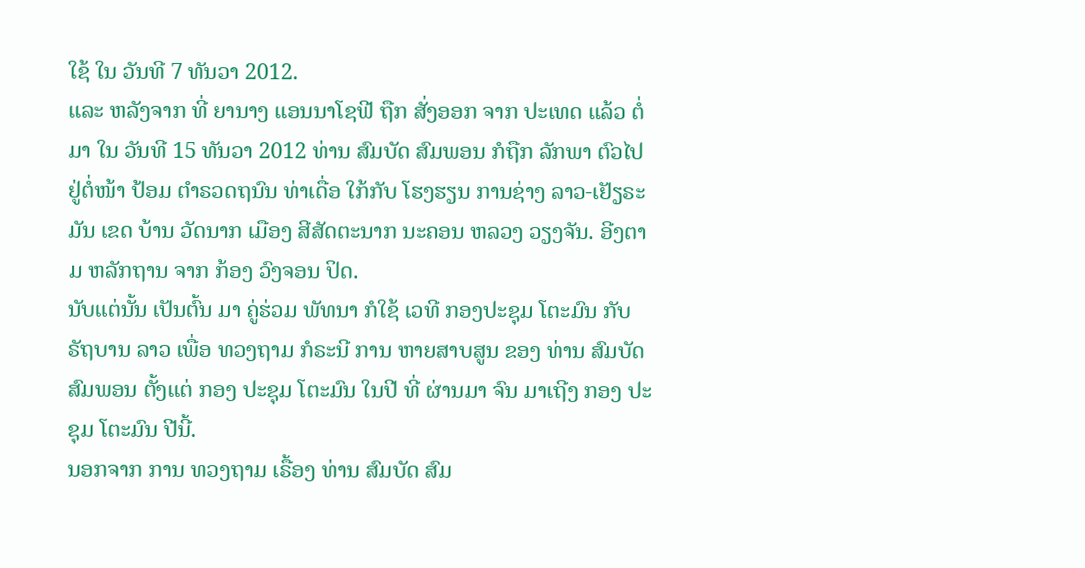ໃຊ້ ໃນ ວັນທີ 7 ທັນວາ 2012.
ແລະ ຫລັງຈາກ ທີ່ ຍານາງ ແອນນາໂຊຟີ ຖືກ ສັ່ງອອກ ຈາກ ປະເທດ ແລ້ວ ຕໍ່ມາ ໃນ ວັນທີ 15 ທັນວາ 2012 ທ່ານ ສົມບັດ ສົມພອນ ກໍຖືກ ລັກພາ ຕົວໄປ ຢູ່ຕໍ່ໜ້າ ປ້ອມ ຕຳຣວດຖນົນ ທ່າເດື່ອ ໃກ້ກັບ ໂຮງຮຽນ ການຊ່າງ ລາວ-ເຢັຽຣະມັນ ເຂດ ບ້ານ ວັດນາກ ເມືອງ ສີສັດຕະນາກ ນະຄອນ ຫລວງ ວຽງຈັນ. ອີງຕາມ ຫລັກຖານ ຈາກ ກ້ອງ ວົງຈອນ ປິດ.
ນັບແຕ່ນັ້ນ ເປັນຕົ້ນ ມາ ຄູ່ຮ່ວມ ພັທນາ ກໍໃຊ້ ເວທີ ກອງປະຊຸມ ໂຕະມົນ ກັບ ຣັຖບານ ລາວ ເພື່ອ ທວງຖາມ ກໍຣະນີ ການ ຫາຍສາບສູນ ຂອງ ທ່ານ ສົມບັດ ສົມພອນ ຕັ້ງແຕ່ ກອງ ປະຊຸມ ໂຕະມົນ ໃນປີ ທີ່ ຜ່ານມາ ຈົນ ມາເຖີງ ກອງ ປະຊຸມ ໂຕະມົນ ປີນີ້.
ນອກຈາກ ການ ທວງຖາມ ເຣື້ອງ ທ່ານ ສົມບັດ ສົມ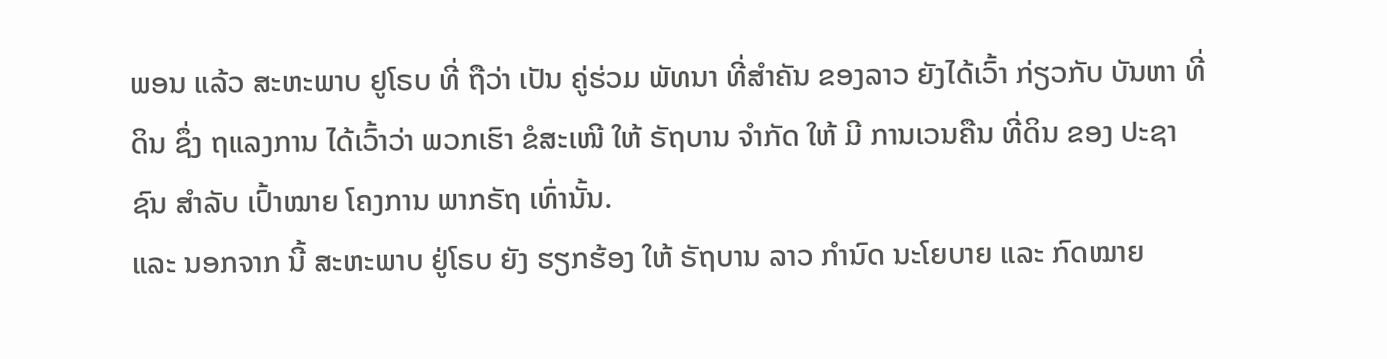ພອນ ແລ້ວ ສະຫະພາບ ຢູໂຣບ ທີ່ ຖືວ່າ ເປັນ ຄູ່ຮ່ວມ ພັທນາ ທີ່ສຳຄັນ ຂອງລາວ ຍັງໄດ້ເວົ້າ ກ່ຽວກັບ ບັນຫາ ທີ່ດິນ ຊຶ່ງ ຖແລງການ ໄດ້ເວົ້າວ່າ ພວກເຮົາ ຂໍສະເໜີ ໃຫ້ ຣັຖບານ ຈຳກັດ ໃຫ້ ມີ ການເວນຄືນ ທີ່ດິນ ຂອງ ປະຊາຊົນ ສໍາລັບ ເປົ້າໝາຍ ໂຄງການ ພາກຣັຖ ເທົ່ານັ້ນ.
ແລະ ນອກຈາກ ນີ້ ສະຫະພາບ ຢູ່ໂຣບ ຍັງ ຮຽກຮ້ອງ ໃຫ້ ຣັຖບານ ລາວ ກຳນົດ ນະໂຍບາຍ ແລະ ກົດໝາຍ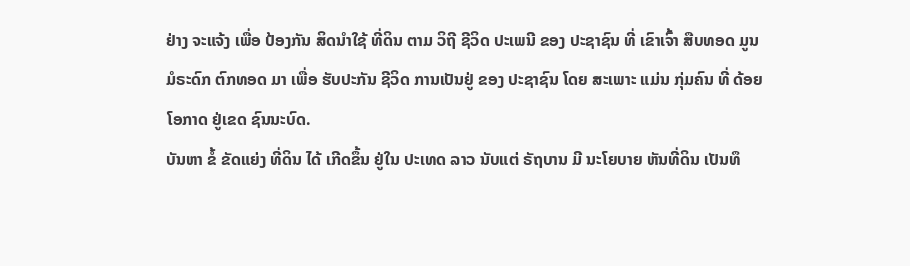ຢ່າງ ຈະແຈ້ງ ເພື່ອ ປ້ອງກັນ ສິດນຳໃຊ້ ທີ່ດິນ ຕາມ ວິຖີ ຊີວິດ ປະເພນີ ຂອງ ປະຊາຊົນ ທີ່ ເຂົາເຈົ້າ ສືບທອດ ມູນ ມໍຣະດົກ ຕົກທອດ ມາ ເພື່ອ ຮັບປະກັນ ຊີວິດ ການເປັນຢູ່ ຂອງ ປະຊາຊົນ ໂດຍ ສະເພາະ ແມ່ນ ກຸ່ມຄົນ ທີ່ ດ້ອຍ ໂອກາດ ຢູ່ເຂດ ຊົນນະບົດ.
ບັນຫາ ຂໍ້ ຂັດແຍ່ງ ທີ່ດິນ ໄດ້ ເກີດຂຶ້ນ ຢູ່ໃນ ປະເທດ ລາວ ນັບແຕ່ ຣັຖບານ ມີ ນະໂຍບາຍ ຫັນທີ່ດິນ ເປັນທຶ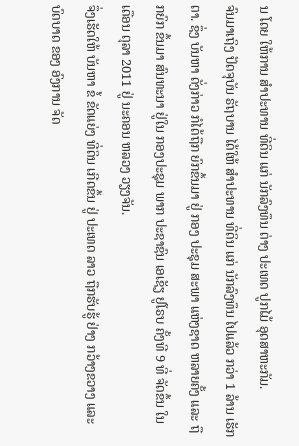ນ ໂດຍ ໃຫ້ການ ສຳປະທານ ທີ່ດິນ ແກ່ ນັກລົງທຶນ ຕ່າງ ປະເທດ ປູກໄມ້ ອຸດສາຫະກັມ.
ຈົນມາເຖິງ ປັດຈຸບັນ ຣັຖບານ ໄດ້ໃຫ້ ສຳປະທານ ທີ່ດິນ ແກ່ ນັກລົງທຶນ ໄປແລ້ວ ກວ່າ 1 ລ້ານ ເຮັກຕາ. ຊຶ່ງ ບັນຫາ ດັ່ງກ່າວ ກໍໄດ້ຖືກ ຍົກຂຶ້ນມາ ຢູ່ ກອງ ປະຊຸມ ສະພາ ແຫ່ງຊາດ ຫລາຍຄັ້ງ ແລະ ຖືກຍົກ ຂຶ້ນມາ ສົນທະນາ ຢູ່ໃນ ກອງປະຊຸມ ພາກ ປະຊາຊົນ ເອເຊັຽ ຢູໂຣບ ຄັ້ງທີ 9 ທີ່ ຈັດຂຶ້ນ ໃນ ເດືອນ ຕຸລາ 2011 ຢູ່ ນະຄອນ ຫລວງ ວຽງຈັນ.
ຈຶ່ງເຮັດໃຫ້ ບັນຫາ ຂໍ້ ຂັດແຍ່ງ ທີ່ດິນ ເກີດຂຶ້ນ ຢູ່ ປະເທດ ລາວ ຖືກຮັບຮູ້ ຢ່າງ ກວ້າງຂວາງ ແລະ ບົດບາດ ຂອງ ອົງການ ຈັດ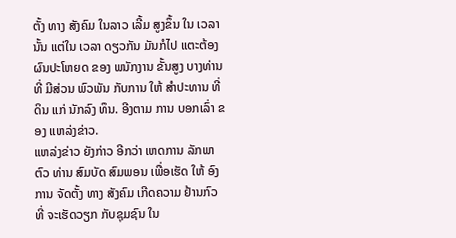ຕັ້ງ ທາງ ສັງຄົມ ໃນລາວ ເລີ້ມ ສູງຂຶ້ນ ໃນ ເວລາ ນັ້ນ ແຕ່ໃນ ເວລາ ດຽວກັນ ມັນກໍໄປ ແຕະຕ້ອງ ຜົນປະໂຫຍດ ຂອງ ພນັກງານ ຂັ້ນສູງ ບາງທ່ານ ທີ່ ມີສ່ວນ ພົວພັນ ກັບການ ໃຫ້ ສຳປະທານ ທີ່ດິນ ແກ່ ນັກລົງ ທຶນ. ອີງຕາມ ການ ບອກເລົ່າ ຂອງ ແຫລ່ງຂ່າວ.
ແຫລ່ງຂ່າວ ຍັງກ່າວ ອີກວ່າ ເຫດການ ລັກພາ ຕົວ ທ່ານ ສົມບັດ ສົມພອນ ເພື່ອເຮັດ ໃຫ້ ອົງການ ຈັດຕັ້ງ ທາງ ສັງຄົມ ເກີດຄວາມ ຢ້ານກົວ ທີ່ ຈະເຮັດວຽກ ກັບຊຸມຊົນ ໃນ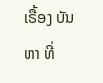ເຣື້ອງ ບັນຫາ ທີ່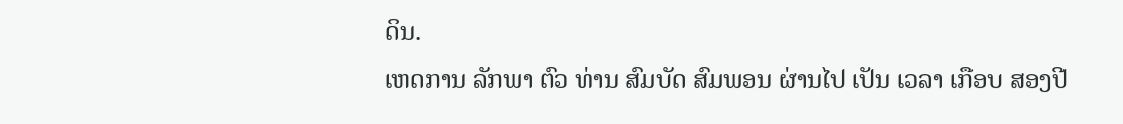ດິນ.
ເຫດການ ລັກພາ ຕົວ ທ່ານ ສົມບັດ ສົມພອນ ຜ່ານໄປ ເປັນ ເວລາ ເກືອບ ສອງປີ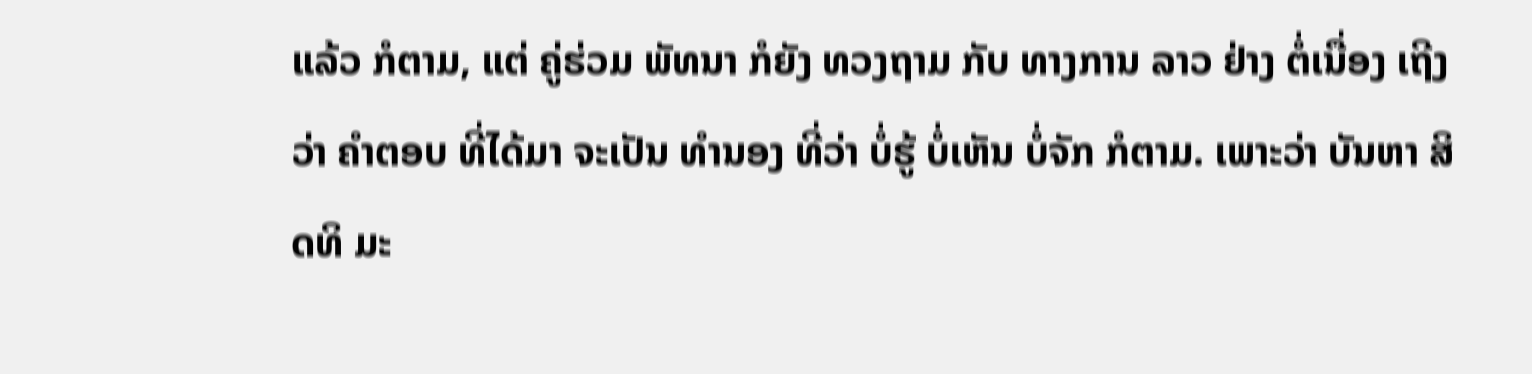ແລ້ວ ກໍຕາມ, ແຕ່ ຄູ່ຮ່ວມ ພັທນາ ກໍຍັງ ທວງຖາມ ກັບ ທາງການ ລາວ ຢ່າງ ຕໍ່ເນື່ອງ ເຖີງວ່າ ຄຳຕອບ ທີ່ໄດ້ມາ ຈະເປັນ ທຳນອງ ທີ່ວ່າ ບໍ່ຮູ້ ບໍ່ເຫັນ ບໍ່ຈັກ ກໍຕາມ. ເພາະວ່າ ບັນຫາ ສິດທິ ມະ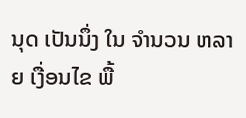ນຸດ ເປັນນຶ່ງ ໃນ ຈຳນວນ ຫລາຍ ເງື່ອນໄຂ ພື້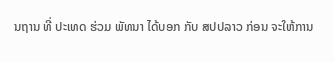ນຖານ ທີ່ ປະເທດ ຮ່ວມ ພັທນາ ໄດ້ບອກ ກັບ ສປປລາວ ກ່ອນ ຈະໃຫ້ການ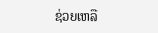ຊ່ວຍເຫລື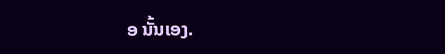ອ ນັ້ນເອງ.